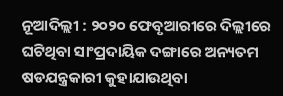ନୂଆଦିଲ୍ଲୀ : ୨୦୨୦ ଫେବୃଆରୀରେ ଦିଲ୍ଲୀରେ ଘଟିଥିବା ସାଂପ୍ରଦାୟିକ ଦଙ୍ଗାରେ ଅନ୍ୟତମ ଷଡଯନ୍ତ୍ରକାରୀ କୁହାଯାଉଥିବା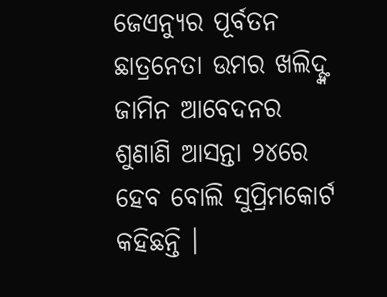ଜେଏନ୍ୟୁର ପୂର୍ବତନ ଛାତ୍ରନେତା ଉମର ଖଲିଦ୍ଙ୍କ ଜାମିନ ଆବେଦନର ଶୁଣାଣି ଆସନ୍ତା ୨୪ରେ ହେବ ବୋଲି ସୁପ୍ରିମକୋର୍ଟ କହିଛନ୍ତି ।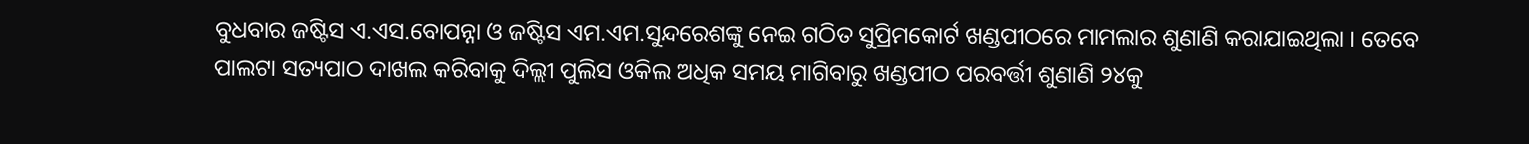ବୁଧବାର ଜଷ୍ଟିସ ଏ.ଏସ.ବୋପନ୍ନା ଓ ଜଷ୍ଟିସ ଏମ.ଏମ.ସୁନ୍ଦରେଶଙ୍କୁ ନେଇ ଗଠିତ ସୁପ୍ରିମକୋର୍ଟ ଖଣ୍ଡପୀଠରେ ମାମଲାର ଶୁଣାଣି କରାଯାଇଥିଲା । ତେବେ ପାଲଟା ସତ୍ୟପାଠ ଦାଖଲ କରିବାକୁ ଦିଲ୍ଲୀ ପୁଲିସ ଓକିଲ ଅଧିକ ସମୟ ମାଗିବାରୁ ଖଣ୍ଡପୀଠ ପରବର୍ତ୍ତୀ ଶୁଣାଣି ୨୪କୁ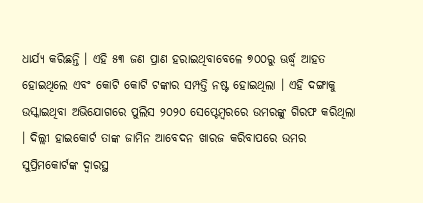ଧାର୍ଯ୍ୟ କରିଛନ୍ତି । ଏହି ୫୩ ଜଣ ପ୍ରାଣ ହରାଇଥିବାବେଳେ ୭୦୦ରୁ ଊର୍ଦ୍ଧ୍ୱ ଆହତ ହୋଇଥିଲେ ଏବଂ କୋଟି କୋଟି ଟଙ୍କାର ସମ୍ପତ୍ତି ନଷ୍ଟ ହୋଇଥିଲା । ଏହି ଦଙ୍ଗାକୁ ଉସ୍କାଇଥିବା ଅଭିଯୋଗରେ ପୁଲିସ ୨୦୨୦ ସେପ୍ଟେମ୍ବରରେ ଉମରଙ୍କୁ ଗିରଫ କରିଥିଲା । ଦିଲ୍ଲୀ ହାଇକୋର୍ଟ ତାଙ୍କ ଜାମିନ ଆବେଦନ ଖାରଜ କରିବାପରେ ଉମର ସୁପ୍ରିମକୋର୍ଟଙ୍କ ଦ୍ୱାରସ୍ଥ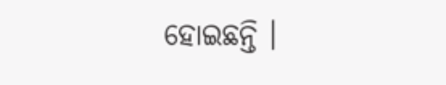ହୋଇଛନ୍ତି ।